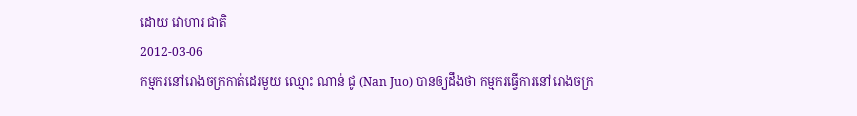ដោយ វោហារ ជាតិ
2012-03-06
កម្មករនៅរោងចក្រកាត់ដេរមួយ ឈ្មោះ ណាន់ ជូ (Nan Juo) បានឲ្យដឹងថា កម្មករធ្វើការនៅរោងចក្រ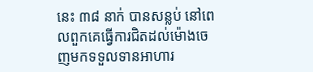នេះ ៣៨ នាក់ បានសន្លប់ នៅពេលពួកគេធ្វើការជិតដល់ម៉ោងចេញមកទទួលទានអាហារ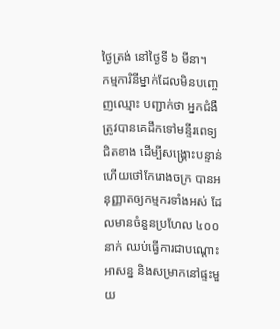ថ្ងៃត្រង់ នៅថ្ងៃទី ៦ មីនា។
កម្មការិនីម្នាក់ដែលមិនបញ្ចេញឈ្មោះ បញ្ជាក់ថា អ្នកជំងឺត្រូវបានគេដឹកទៅមន្ទីរពេទ្យជិតខាង ដើម្បីសង្គ្រោះបន្ទាន់ ហើយថៅកែរោងចក្រ បានអនុញ្ញាតឲ្យកម្មករទាំងអស់ ដែលមានចំនួនប្រហែល ៤០០ នាក់ ឈប់ធ្វើការជាបណ្ដោះអាសន្ន និងសម្រាកនៅផ្ទះមួយ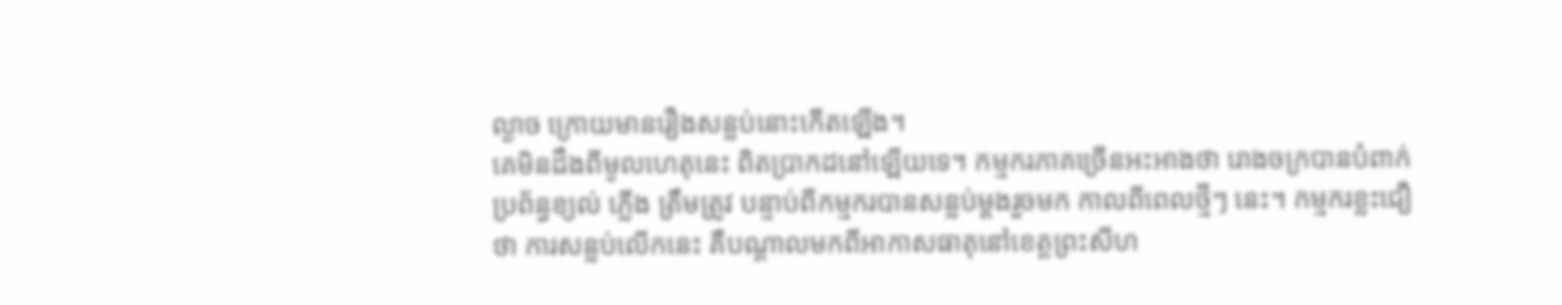ល្ងាច ក្រោយមានរឿងសន្លប់នោះកើតឡើង។
គេមិនដឹងពីមូលហេតុនេះ ពិតប្រាកដនៅឡើយទេ។ កម្មករភាគច្រើនអះអាងថា រោងចក្របានបំពាក់ប្រព័ន្ធខ្យល់ ភ្លើង ត្រឹមត្រូវ បន្ទាប់ពីកម្មករបានសន្លប់ម្ដងរួចមក កាលពីពេលថ្មីៗ នេះ។ កម្មករខ្លះជឿថា ការសន្លប់លើកនេះ គឺបណ្ដាលមកពីអាកាសធាតុនៅខេត្តព្រះសីហ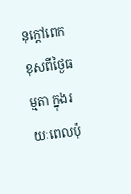នុក្ដៅពេក ខុសពីថ្ងៃធម្មតា ក្នុងរយៈពេលប៉ុ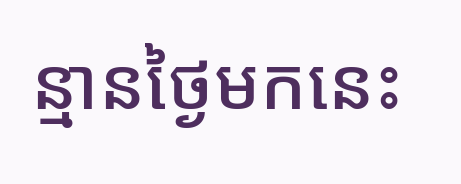ន្មានថ្ងៃមកនេះ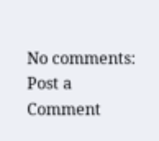No comments:
Post a Comment